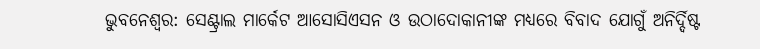ଭୁବନେଶ୍ବର: ସେଣ୍ଟ୍ରାଲ ମାର୍କେଟ ଆସୋସିଏସନ ଓ ଉଠାଦୋକାନୀଙ୍କ ମଧ୍ୟରେ ବିବାଦ ଯୋଗୁଁ ଅନିର୍ଦ୍ଦିଷ୍ଟ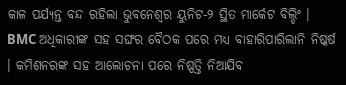କାଳ ପର୍ଯ୍ୟନ୍ତ ବନ୍ଦ ରହିଲା ଭୁବନେଶ୍ୱର ୟୁନିଟ-୨ ସ୍ଥିତ ମାର୍କେଟ ବିଲ୍ଡିଂ । BMC ଅଧିକାରୀଙ୍କ ସହ ସଙ୍ଘର ବୈଠକ ପରେ ମଧ୍ୟ ବାହାରିପାରିଲାନି ନିଷ୍କର୍ଷ । କମିଶନରଙ୍କ ସହ ଆଲୋଚନା ପରେ ନିଷ୍ପତ୍ତି ନିଆଯିବ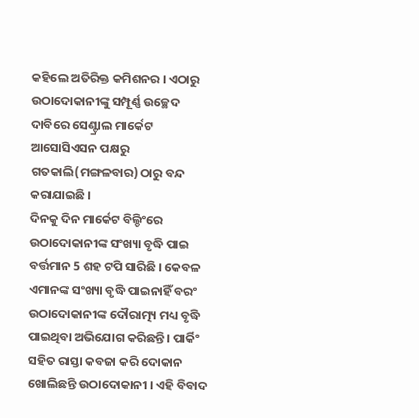କହିଲେ ଅତିରିକ୍ତ କମିଶନର । ଏଠାରୁ ଉଠାଦୋକାନୀଙ୍କୁ ସମ୍ପୂର୍ଣ୍ଣ ଉଚ୍ଛେଦ ଦାବିରେ ସେଣ୍ଟ୍ରାଲ ମାର୍କେଟ ଆସୋସିଏସନ ପକ୍ଷରୁ ଗତକାଲି(ମଙ୍ଗଳବାର) ଠାରୁ ବନ୍ଦ କରାଯାଇଛି ।
ଦିନକୁ ଦିନ ମାର୍କେଟ ବିଲ୍ଡିଂରେ ଉଠାଦୋକାନୀଙ୍କ ସଂଖ୍ୟା ବୃଦ୍ଧି ପାଇ ବର୍ତ୍ତମାନ 5 ଶହ ଟପି ସାରିଛି । କେବଳ ଏମାନଙ୍କ ସଂଖ୍ୟା ବୃଦ୍ଧି ପାଇନାହିଁ ବରଂ ଉଠାଦୋକାନୀଙ୍କ ଦୌରାତ୍ମ୍ୟ ମଧ୍ୟ ବୃଦ୍ଧି ପାଇଥିବା ଅଭିଯୋଗ କରିଛନ୍ତି । ପାର୍କିଂ ସହିତ ରାସ୍ତା କବଜା କରି ଦୋକାନ ଖୋଲିଛନ୍ତି ଉଠାଦୋକାନୀ । ଏହି ବିବାଦ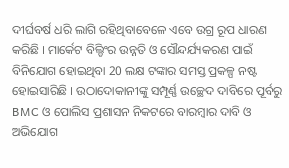ଦୀର୍ଘବର୍ଷ ଧରି ଲାଗି ରହିଥିବାବେଳେ ଏବେ ଉଗ୍ର ରୂପ ଧାରଣ କରିଛି । ମାର୍କେଟ ବିଲ୍ଡିଂର ଉନ୍ନତି ଓ ସୌନ୍ଦର୍ଯ୍ୟକରଣ ପାଇଁ ବିନିଯୋଗ ହୋଇଥିବା 20 ଲକ୍ଷ ଟଙ୍କାର ସମସ୍ତ ପ୍ରକଳ୍ପ ନଷ୍ଟ ହୋଇସାରିଛି । ଉଠାଦୋକାନୀଙ୍କୁ ସମ୍ପୂର୍ଣ୍ଣ ଉଚ୍ଛେଦ ଦାବିରେ ପୂର୍ବରୁ BMC ଓ ପୋଲିସ ପ୍ରଶାସନ ନିକଟରେ ବାରମ୍ବାର ଦାବି ଓ ଅଭିଯୋଗ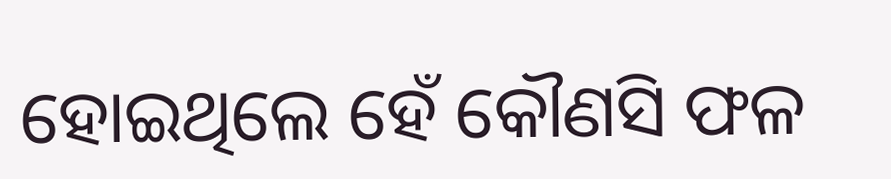ହୋଇଥିଲେ ହେଁ କୌଣସି ଫଳ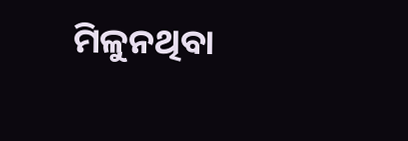ମିଳୁନଥିବା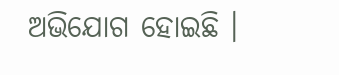ଅଭିଯୋଗ ହୋଇଛି ।